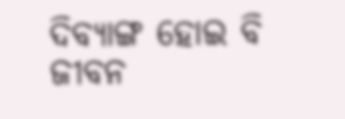ଦିବ୍ୟାଙ୍ଗ ହୋଇ ବି ଜୀବନ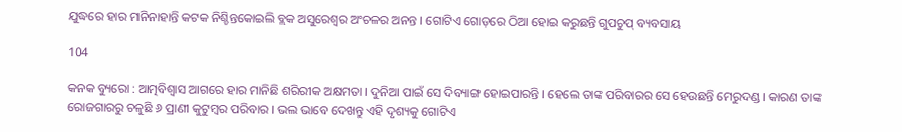ଯୁଦ୍ଧରେ ହାର ମାନିନାହାନ୍ତି କଟକ ନିଶ୍ଚିନ୍ତକୋଇଲି ବ୍ଲକ ଅସୁରେଶ୍ୱର ଅଂଚଳର ଅନନ୍ତ । ଗୋଟିଏ ଗୋଡ଼ରେ ଠିଆ ହୋଇ କରୁଛନ୍ତି ଗୁପଚୁପ୍ ବ୍ୟବସାୟ

104

କନକ ବ୍ୟୁରୋ : ଆତ୍ମବିଶ୍ୱାସ ଆଗରେ ହାର ମାନିଛି ଶରିରୀକ ଅକ୍ଷମତା । ଦୁନିଆ ପାଇଁ ସେ ଦିବ୍ୟାଙ୍ଗ ହୋଇପାରନ୍ତି । ହେଲେ ତାଙ୍କ ପରିବାରର ସେ ହେଉଛନ୍ତି ମେରୁଦଣ୍ଡ । କାରଣ ତାଙ୍କ ରୋଜଗାରରୁ ଚଳୁଛି ୬ ପ୍ରାଣୀ କୁଟୁମ୍ବର ପରିବାର । ଭଲ ଭାବେ ଦେଖନ୍ତୁ ଏହି ଦୃଶ୍ୟକୁ ଗୋଟିଏ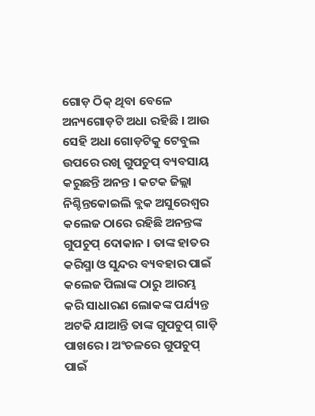ଗୋଡ଼ ଠିକ୍ ଥିବା ବେଳେ ଅନ୍ୟଗୋଡ଼ଟି ଅଧା ରହିଛି । ଆଉ ସେହି ଅଧା ଗୋଡ଼ଟିକୁ ଟେବୁଲ ଉପରେ ରଖି ଗୁପଚୁପ୍ ବ୍ୟବସାୟ କରୁଛନ୍ତି ଅନନ୍ତ । କଟକ ଜିଲ୍ଲା ନିଶ୍ଚିନ୍ତକୋଇଲି ବ୍ଲକ ଅସୁରେଶ୍ୱର କଲେଜ ଠାରେ ରହିଛି ଅନନ୍ତଙ୍କ ଗୁପଚୁପ୍ ଦୋକାନ । ତାଙ୍କ ହାତର କରିସ୍ମା ଓ ସୁନ୍ଦର ବ୍ୟବହାର ପାଇଁ କଲେଜ ପିଲାଙ୍କ ଠାରୁ ଆରମ୍ଭ କରି ସାଧାରଣ ଲୋକଙ୍କ ପର୍ଯ୍ୟନ୍ତ ଅଟକି ଯାଆନ୍ତି ତାଙ୍କ ଗୁପଚୁପ୍ ଗାଡ଼ି ପାଖରେ । ଅଂଚଳରେ ଗୁପଚୁପ୍ ପାଇଁ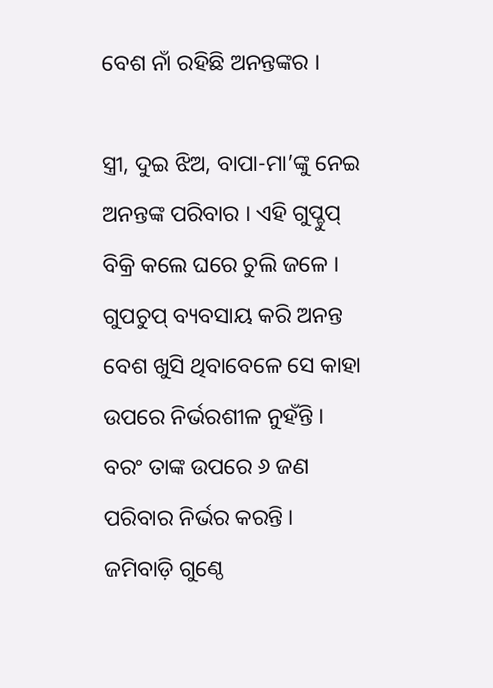ବେଶ ନାଁ ରହିଛି ଅନନ୍ତଙ୍କର ।

ସ୍ତ୍ରୀ, ଦୁଇ ଝିଅ, ବାପା-ମା’ଙ୍କୁ ନେଇ ଅନନ୍ତଙ୍କ ପରିବାର । ଏହି ଗୁପ୍ଚୁପ୍ ବିକ୍ରି କଲେ ଘରେ ଚୁଲି ଜଳେ । ଗୁପଚୁପ୍ ବ୍ୟବସାୟ କରି ଅନନ୍ତ ବେଶ ଖୁସି ଥିବାବେଳେ ସେ କାହା ଉପରେ ନିର୍ଭରଶୀଳ ନୁହଁନ୍ତି । ବରଂ ତାଙ୍କ ଉପରେ ୬ ଜଣ ପରିବାର ନିର୍ଭର କରନ୍ତି । ଜମିବାଡ଼ି ଗୁଣ୍ଠେ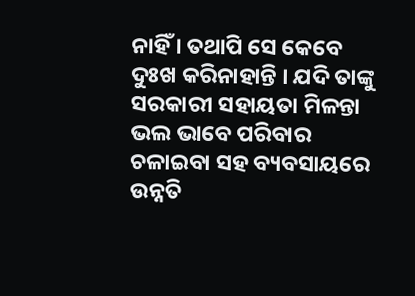ନାହିଁ । ତଥାପି ସେ କେବେ ଦୁଃଖ କରିନାହାନ୍ତି । ଯଦି ତାଙ୍କୁ ସରକାରୀ ସହାୟତା ମିଳନ୍ତା ଭଲ ଭାବେ ପରିବାର ଚଳାଇବା ସହ ବ୍ୟବସାୟରେ ଉନ୍ନତି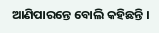ଆଣିପାରନ୍ତେ ବୋଲି କହିଛନ୍ତି ।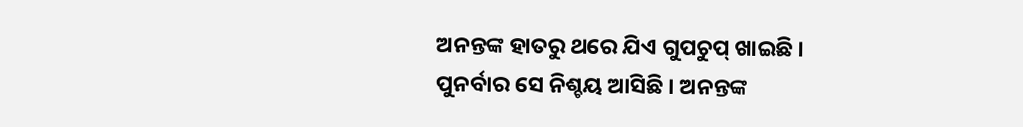ଅନନ୍ତଙ୍କ ହାତରୁ ଥରେ ଯିଏ ଗୁପଚୁପ୍ ଖାଇଛି । ପୁନର୍ବାର ସେ ନିଶ୍ଚୟ ଆସିଛି । ଅନନ୍ତଙ୍କ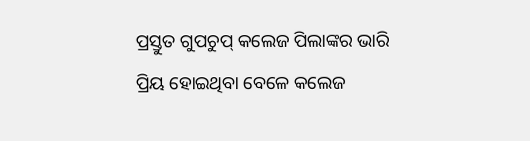ପ୍ରସ୍ତୁତ ଗୁପଚୁପ୍ କଲେଜ ପିଲାଙ୍କର ଭାରି ପ୍ରିୟ ହୋଇଥିବା ବେଳେ କଲେଜ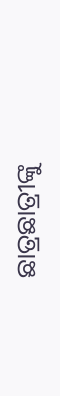ଛାତ୍ରଛାତ୍ରୀଙ୍କୁ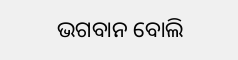ଭଗବାନ ବୋଲି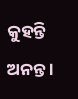କୁହନ୍ତି ଅନନ୍ତ ।